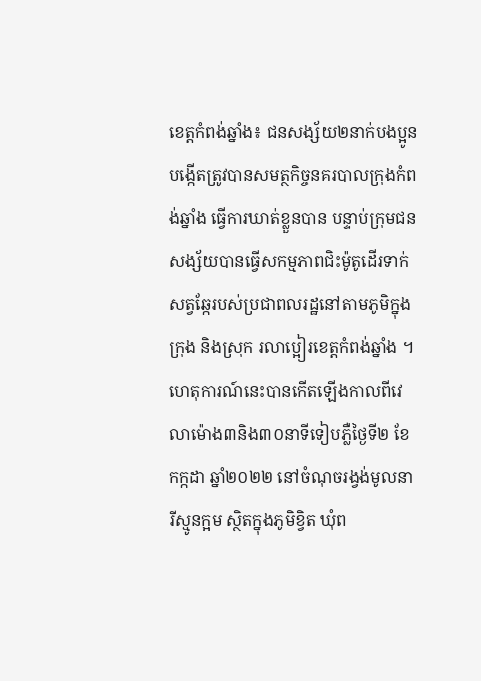ខេត្តកំពង់ឆ្នាំង៖ ជនសង្ស័យ២នាក់បងប្អូនបង្កើតត្រូវបានសមត្ថកិច្ចនគរបាលក្រុងកំពង់ឆ្នាំង ធ្វើការឃាត់ខ្លួនបាន បន្ទាប់ក្រុមជនសង្ស័យបានធ្វើសកម្មភាពជិះម៉ូតូដើរទាក់សត្វឆ្កែរបស់ប្រជាពលរដ្ឋនៅតាមភូមិក្នុងក្រុង និងស្រុក រលាប្អៀរខេត្តកំពង់ឆ្នាំង ។ ហេតុការណ៍នេះបានកើតឡើងកាលពីវេលាម៉ោង៣និង៣០នាទីទៀបភ្លឺថ្ងៃទី២ ខែកក្កដា ឆ្នាំ២០២២ នៅចំណុចរង្វង់មូលនារីស្មូនក្អម ស្ថិតក្នុងភូមិខ្វិត ឃុំព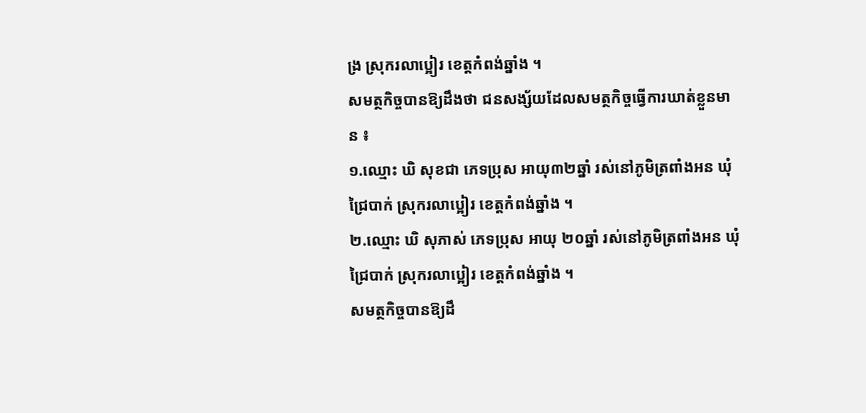ង្រ ស្រុករលាប្អៀរ ខេត្តកំពង់ឆ្នាំង ។
សមត្ថកិច្ចបានឱ្យដឹងថា ជនសង្ស័យដែលសមត្ថកិច្ចធ្វើការឃាត់ខ្លួនមាន ៖
១.ឈ្មោះ ឃិ សុខជា ភេទប្រុស អាយុ៣២ឆ្នាំ រស់នៅភូមិត្រពាំងអន ឃុំជ្រៃបាក់ ស្រុករលាប្អៀរ ខេត្តកំពង់ឆ្នាំង ។
២.ឈ្មោះ ឃិ សុភាស់ ភេទប្រុស អាយុ ២០ឆ្នាំ រស់នៅភូមិត្រពាំងអន ឃុំជ្រៃបាក់ ស្រុករលាប្អៀរ ខេត្តកំពង់ឆ្នាំង ។
សមត្ថកិច្ចបានឱ្យដឹ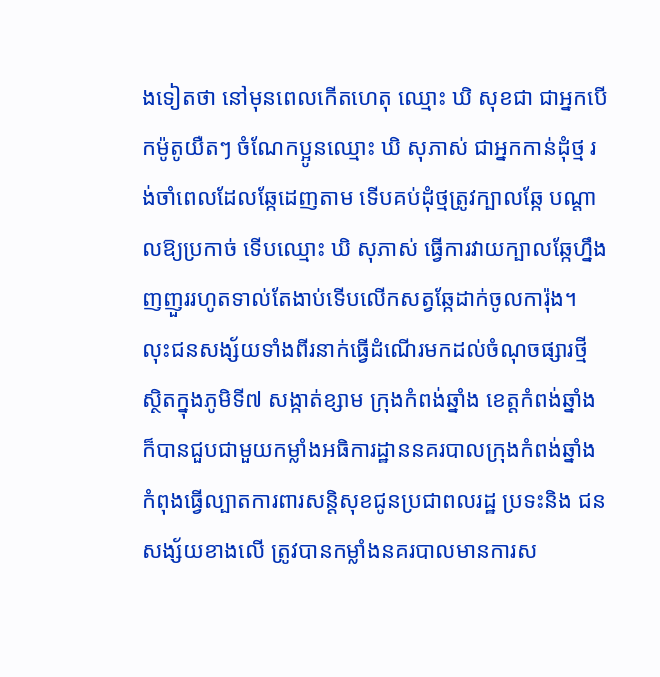ងទៀតថា នៅមុនពេលកើតហេតុ ឈ្មោះ ឃិ សុខជា ជាអ្នកបើកម៉ូតូយឺតៗ ចំណែកប្អូនឈ្មោះ ឃិ សុភាស់ ជាអ្នកកាន់ដុំថ្ម រង់ចាំពេលដែលឆ្កែដេញតាម ទើបគប់ដុំថ្មត្រូវក្បាលឆ្កែ បណ្ដាលឱ្យប្រកាច់ ទើបឈ្មោះ ឃិ សុភាស់ ធ្វើការវាយក្បាលឆ្កែហ្នឹងញញួររហូតទាល់តែងាប់ទើបលើកសត្វឆ្កែដាក់ចូលការ៉ុង។ លុះជនសង្ស័យទាំងពីរនាក់ធ្វើដំណើរមកដល់ចំណុចផ្សារថ្មី ស្ថិតក្នុងភូមិទី៧ សង្កាត់ខ្សាម ក្រុងកំពង់ឆ្នាំង ខេត្តកំពង់ឆ្នាំង ក៏បានជួបជាមួយកម្លាំងអធិការដ្ឋាននគរបាលក្រុងកំពង់ឆ្នាំង កំពុងធ្វើល្បាតការពារសន្តិសុខជូនប្រជាពលរដ្ឋ ប្រទះនិង ជនសង្ស័យខាងលើ ត្រូវបានកម្លាំងនគរបាលមានការស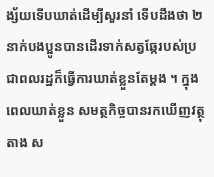ង្ស័យទើបឃាត់ដើម្បីសួរនាំ ទើបដឹងថា ២នាក់បងប្អូនបានដើរទាក់សត្វឆ្កែរបស់ប្រជាពលរដ្ឋក៏ធ្វើការឃាត់ខ្លួនតែម្តង ។ ក្នុងពេលឃាត់ខ្លួន សមត្ថកិច្ចបានរកឃើញវត្ថុតាង ស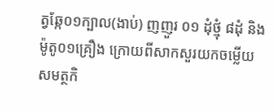ត្វឆ្កែ០១ក្បាល(ងាប់) ញញួរ ០១ ដុំថ្មុំ ៨ដុំ និងម៉ូតូ០១គ្រឿង ក្រោយពីសាកសួរយកចម្លើយ សមត្ថកិ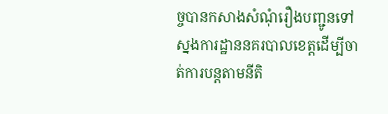ច្ចបានកសាងសំណុំរឿងបញ្ជូនទៅស្នងការដ្ឋាននគរបាលខេត្តដើម្បីចាត់ការបន្តតាមនីតិ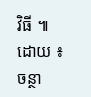វិធី ៕
ដោយ ៖ ចន្ថា